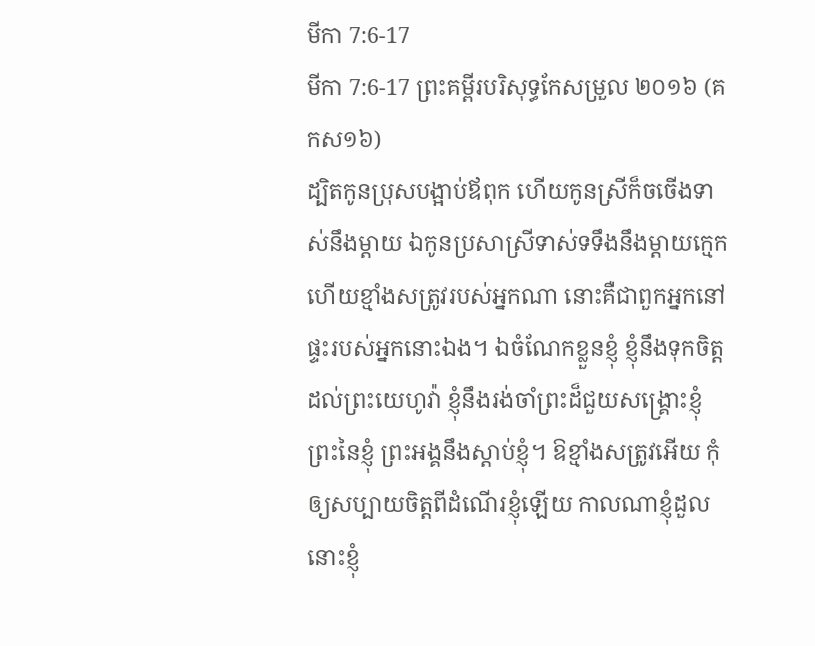មីកា 7:6-17
មីកា 7:6-17 ព្រះគម្ពីរបរិសុទ្ធកែសម្រួល ២០១៦ (គកស១៦)
ដ្បិតកូនប្រុសបង្អាប់ឪពុក ហើយកូនស្រីក៏ចចើងទាស់នឹងម្តាយ ឯកូនប្រសាស្រីទាស់ទទឹងនឹងម្តាយក្មេក ហើយខ្មាំងសត្រូវរបស់អ្នកណា នោះគឺជាពួកអ្នកនៅផ្ទះរបស់អ្នកនោះឯង។ ឯចំណែកខ្លួនខ្ញុំ ខ្ញុំនឹងទុកចិត្តដល់ព្រះយេហូវ៉ា ខ្ញុំនឹងរង់ចាំព្រះដ៏ជួយសង្គ្រោះខ្ញុំ ព្រះនៃខ្ញុំ ព្រះអង្គនឹងស្តាប់ខ្ញុំ។ ឱខ្មាំងសត្រូវអើយ កុំឲ្យសប្បាយចិត្តពីដំណើរខ្ញុំឡើយ កាលណាខ្ញុំដួល នោះខ្ញុំ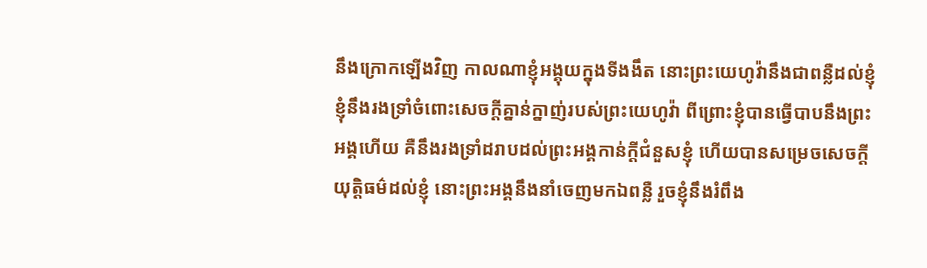នឹងក្រោកឡើងវិញ កាលណាខ្ញុំអង្គុយក្នុងទីងងឹត នោះព្រះយេហូវ៉ានឹងជាពន្លឺដល់ខ្ញុំ ខ្ញុំនឹងរងទ្រាំចំពោះសេចក្ដីគ្នាន់ក្នាញ់របស់ព្រះយេហូវ៉ា ពីព្រោះខ្ញុំបានធ្វើបាបនឹងព្រះអង្គហើយ គឺនឹងរងទ្រាំដរាបដល់ព្រះអង្គកាន់ក្ដីជំនួសខ្ញុំ ហើយបានសម្រេចសេចក្ដីយុត្តិធម៌ដល់ខ្ញុំ នោះព្រះអង្គនឹងនាំចេញមកឯពន្លឺ រួចខ្ញុំនឹងរំពឹង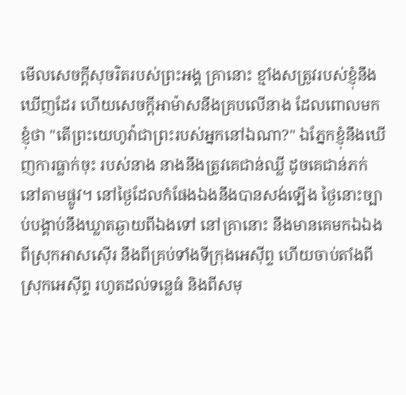មើលសេចក្ដីសុចរិតរបស់ព្រះអង្គ គ្រានោះ ខ្មាំងសត្រូវរបស់ខ្ញុំនឹងឃើញដែរ ហើយសេចក្ដីអាម៉ាសនឹងគ្របលើនាង ដែលពោលមកខ្ញុំថា "តើព្រះយេហូវ៉ាជាព្រះរបស់អ្នកនៅឯណា?" ឯភ្នែកខ្ញុំនឹងឃើញការធ្លាក់ចុះ របស់នាង នាងនឹងត្រូវគេជាន់ឈ្លី ដូចគេជាន់ភក់នៅតាមផ្លូវ។ នៅថ្ងៃដែលកំផែងឯងនឹងបានសង់ឡើង ថ្ងៃនោះច្បាប់បង្គាប់នឹងឃ្លាតឆ្ងាយពីឯងទៅ នៅគ្រានោះ នឹងមានគេមកឯឯងពីស្រុកអាសស៊ើរ នឹងពីគ្រប់ទាំងទីក្រុងអេស៊ីព្ទ ហើយចាប់តាំងពីស្រុកអេស៊ីព្ទ រហូតដល់ទន្លេធំ និងពីសមុ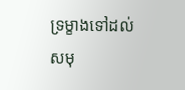ទ្រម្ខាងទៅដល់សមុ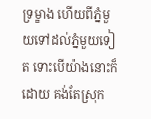ទ្រម្ខាង ហើយពីភ្នំមួយទៅដល់ភ្នំមួយទៀត ទោះបើយ៉ាងនោះក៏ដោយ គង់តែស្រុក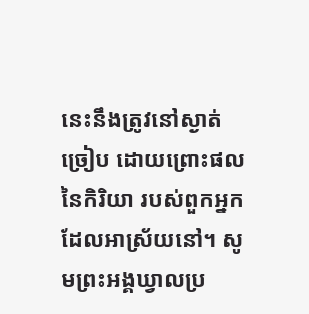នេះនឹងត្រូវនៅស្ងាត់ច្រៀប ដោយព្រោះផលនៃកិរិយា របស់ពួកអ្នកដែលអាស្រ័យនៅ។ សូមព្រះអង្គឃ្វាលប្រ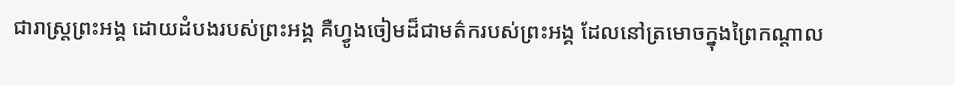ជារាស្ត្រព្រះអង្គ ដោយដំបងរបស់ព្រះអង្គ គឺហ្វូងចៀមដ៏ជាមត៌ករបស់ព្រះអង្គ ដែលនៅត្រមោចក្នុងព្រៃកណ្ដាល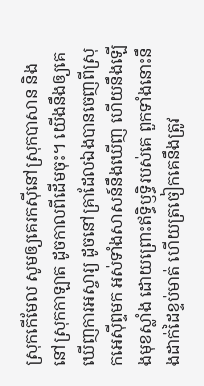ស្រុកកើមែល សូមឲ្យគេរកស៊ីនៅស្រុកបាសាន និងនៅស្រុកកាឡាត ដូចកាលពីដើមចុះ។ យើងនឹងឲ្យគេឃើញការអស្ចារ្យ ដូចនៅគ្រាដែលឯងបានចេញពីស្រុកអេស៊ីព្ទមក អស់ទាំងសាសន៍នឹងឃើញ ហើយនឹងឡើងមុខស្លាំង ដោយព្រោះឥទ្ធិឫទ្ធិរបស់គេ ពួកទាំងនោះនឹងដាក់ដៃខ្ទប់មាត់ ហើយត្រចៀកគេនឹងត្រូវ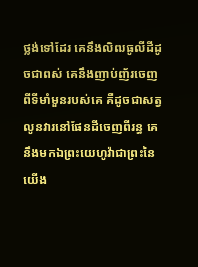ថ្លង់ទៅដែរ គេនឹងលិឍធូលីដីដូចជាពស់ គេនឹងញាប់ញ័រចេញពីទីមាំមួនរបស់គេ គឺដូចជាសត្វលូនវារនៅផែនដីចេញពីរន្ធ គេនឹងមកឯព្រះយេហូវ៉ាជាព្រះនៃយើង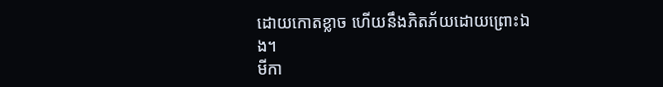ដោយកោតខ្លាច ហើយនឹងភិតភ័យដោយព្រោះឯង។
មីកា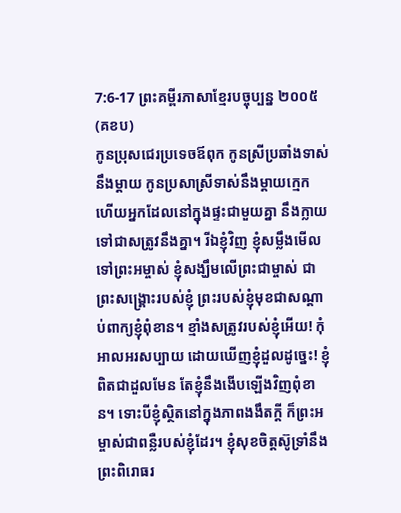7:6-17 ព្រះគម្ពីរភាសាខ្មែរបច្ចុប្បន្ន ២០០៥ (គខប)
កូនប្រុសជេរប្រទេចឪពុក កូនស្រីប្រឆាំងទាស់នឹងម្ដាយ កូនប្រសាស្រីទាស់នឹងម្ដាយក្មេក ហើយអ្នកដែលនៅក្នុងផ្ទះជាមួយគ្នា នឹងក្លាយទៅជាសត្រូវនឹងគ្នា។ រីឯខ្ញុំវិញ ខ្ញុំសម្លឹងមើលទៅព្រះអម្ចាស់ ខ្ញុំសង្ឃឹមលើព្រះជាម្ចាស់ ជាព្រះសង្គ្រោះរបស់ខ្ញុំ ព្រះរបស់ខ្ញុំមុខជាសណ្ដាប់ពាក្យខ្ញុំពុំខាន។ ខ្មាំងសត្រូវរបស់ខ្ញុំអើយ! កុំអាលអរសប្បាយ ដោយឃើញខ្ញុំដួលដូច្នេះ! ខ្ញុំពិតជាដួលមែន តែខ្ញុំនឹងងើបឡើងវិញពុំខាន។ ទោះបីខ្ញុំស្ថិតនៅក្នុងភាពងងឹតក្ដី ក៏ព្រះអម្ចាស់ជាពន្លឺរបស់ខ្ញុំដែរ។ ខ្ញុំសុខចិត្តស៊ូទ្រាំនឹងព្រះពិរោធរ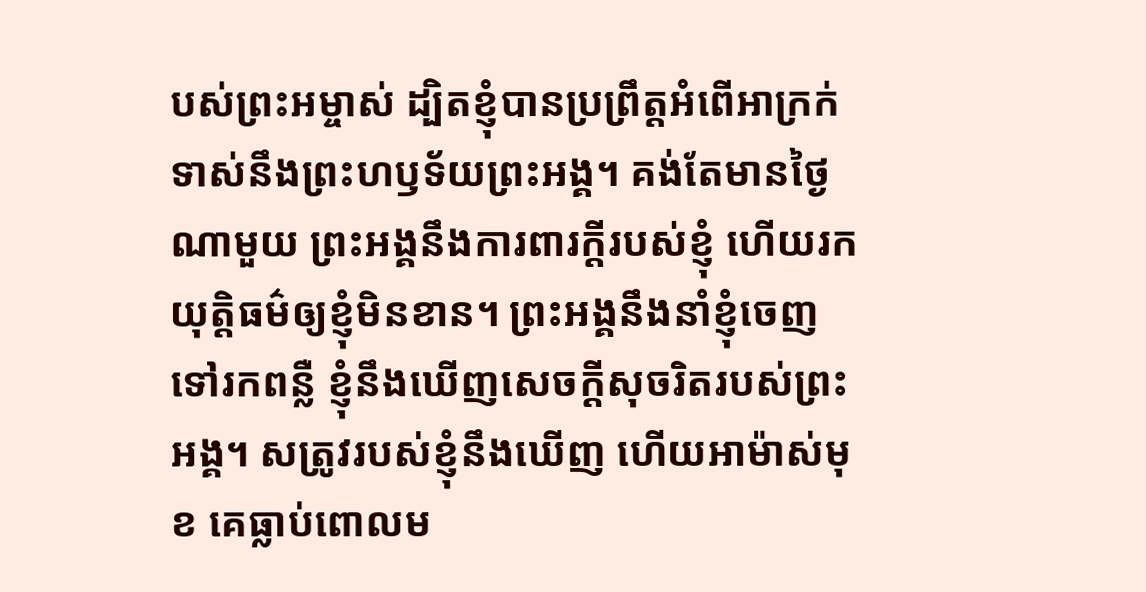បស់ព្រះអម្ចាស់ ដ្បិតខ្ញុំបានប្រព្រឹត្តអំពើអាក្រក់ ទាស់នឹងព្រះហឫទ័យព្រះអង្គ។ គង់តែមានថ្ងៃណាមួយ ព្រះអង្គនឹងការពារក្ដីរបស់ខ្ញុំ ហើយរកយុត្តិធម៌ឲ្យខ្ញុំមិនខាន។ ព្រះអង្គនឹងនាំខ្ញុំចេញទៅរកពន្លឺ ខ្ញុំនឹងឃើញសេចក្ដីសុចរិតរបស់ព្រះអង្គ។ សត្រូវរបស់ខ្ញុំនឹងឃើញ ហើយអាម៉ាស់មុខ គេធ្លាប់ពោលម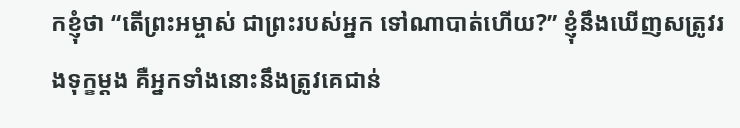កខ្ញុំថា “តើព្រះអម្ចាស់ ជាព្រះរបស់អ្នក ទៅណាបាត់ហើយ?” ខ្ញុំនឹងឃើញសត្រូវរងទុក្ខម្ដង គឺអ្នកទាំងនោះនឹងត្រូវគេជាន់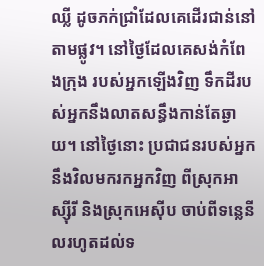ឈ្លី ដូចភក់ជ្រាំដែលគេដើរជាន់នៅតាមផ្លូវ។ នៅថ្ងៃដែលគេសង់កំពែងក្រុង របស់អ្នកឡើងវិញ ទឹកដីរបស់អ្នកនឹងលាតសន្ធឹងកាន់តែឆ្ងាយ។ នៅថ្ងៃនោះ ប្រជាជនរបស់អ្នក នឹងវិលមករកអ្នកវិញ ពីស្រុកអាស្ស៊ីរី និងស្រុកអេស៊ីប ចាប់ពីទន្លេនីលរហូតដល់ទ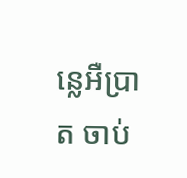ន្លេអឺប្រាត ចាប់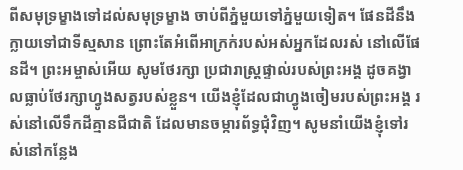ពីសមុទ្រម្ខាងទៅដល់សមុទ្រម្ខាង ចាប់ពីភ្នំមួយទៅភ្នំមួយទៀត។ ផែនដីនឹងក្លាយទៅជាទីស្មសាន ព្រោះតែអំពើអាក្រក់របស់អស់អ្នកដែលរស់ នៅលើផែនដី។ ព្រះអម្ចាស់អើយ សូមថែរក្សា ប្រជារាស្ត្រផ្ទាល់របស់ព្រះអង្គ ដូចគង្វាលធ្លាប់ថែរក្សាហ្វូងសត្វរបស់ខ្លួន។ យើងខ្ញុំដែលជាហ្វូងចៀមរបស់ព្រះអង្គ រស់នៅលើទឹកដីគ្មានជីជាតិ ដែលមានចម្ការព័ទ្ធជុំវិញ។ សូមនាំយើងខ្ញុំទៅរស់នៅកន្លែង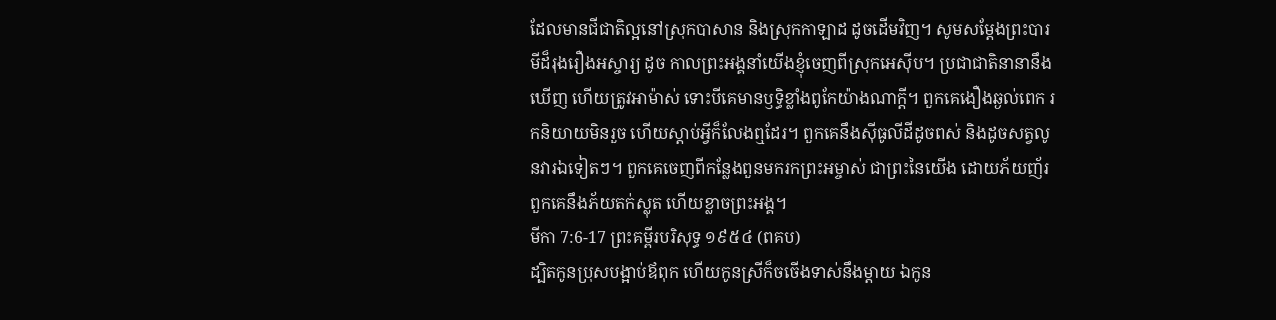ដែលមានជីជាតិល្អនៅស្រុកបាសាន និងស្រុកកាឡាដ ដូចដើមវិញ។ សូមសម្តែងព្រះបារមីដ៏រុងរឿងអស្ចារ្យ ដូច កាលព្រះអង្គនាំយើងខ្ញុំចេញពីស្រុកអេស៊ីប។ ប្រជាជាតិនានានឹងឃើញ ហើយត្រូវអាម៉ាស់ ទោះបីគេមានឫទ្ធិខ្លាំងពូកែយ៉ាងណាក្ដី។ ពួកគេងឿងឆ្ងល់ពេក រកនិយាយមិនរួច ហើយស្ដាប់អ្វីក៏លែងឮដែរ។ ពួកគេនឹងស៊ីធូលីដីដូចពស់ និងដូចសត្វលូនវារឯទៀតៗ។ ពួកគេចេញពីកន្លែងពួនមករកព្រះអម្ចាស់ ជាព្រះនៃយើង ដោយភ័យញ័រ ពួកគេនឹងភ័យតក់ស្លុត ហើយខ្លាចព្រះអង្គ។
មីកា 7:6-17 ព្រះគម្ពីរបរិសុទ្ធ ១៩៥៤ (ពគប)
ដ្បិតកូនប្រុសបង្អាប់ឪពុក ហើយកូនស្រីក៏ចចើងទាស់នឹងម្តាយ ឯកូន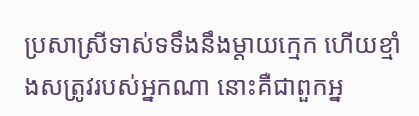ប្រសាស្រីទាស់ទទឹងនឹងម្តាយក្មេក ហើយខ្មាំងសត្រូវរបស់អ្នកណា នោះគឺជាពួកអ្ន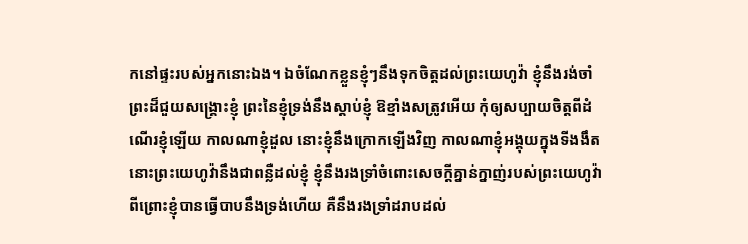កនៅផ្ទះរបស់អ្នកនោះឯង។ ឯចំណែកខ្លួនខ្ញុំៗនឹងទុកចិត្តដល់ព្រះយេហូវ៉ា ខ្ញុំនឹងរង់ចាំព្រះដ៏ជួយសង្គ្រោះខ្ញុំ ព្រះនៃខ្ញុំទ្រង់នឹងស្តាប់ខ្ញុំ ឱខ្មាំងសត្រូវអើយ កុំឲ្យសប្បាយចិត្តពីដំណើរខ្ញុំឡើយ កាលណាខ្ញុំដួល នោះខ្ញុំនឹងក្រោកឡើងវិញ កាលណាខ្ញុំអង្គុយក្នុងទីងងឹត នោះព្រះយេហូវ៉ានឹងជាពន្លឺដល់ខ្ញុំ ខ្ញុំនឹងរងទ្រាំចំពោះសេចក្ដីគ្នាន់ក្នាញ់របស់ព្រះយេហូវ៉ា ពីព្រោះខ្ញុំបានធ្វើបាបនឹងទ្រង់ហើយ គឺនឹងរងទ្រាំដរាបដល់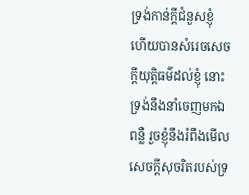ទ្រង់កាន់ក្តីជំនួសខ្ញុំ ហើយបានសំរេចសេចក្ដីយុត្តិធម៌ដល់ខ្ញុំ នោះទ្រង់នឹងនាំចេញមកឯពន្លឺ រួចខ្ញុំនឹងរំពឹងមើលសេចក្ដីសុចរិតរបស់ទ្រ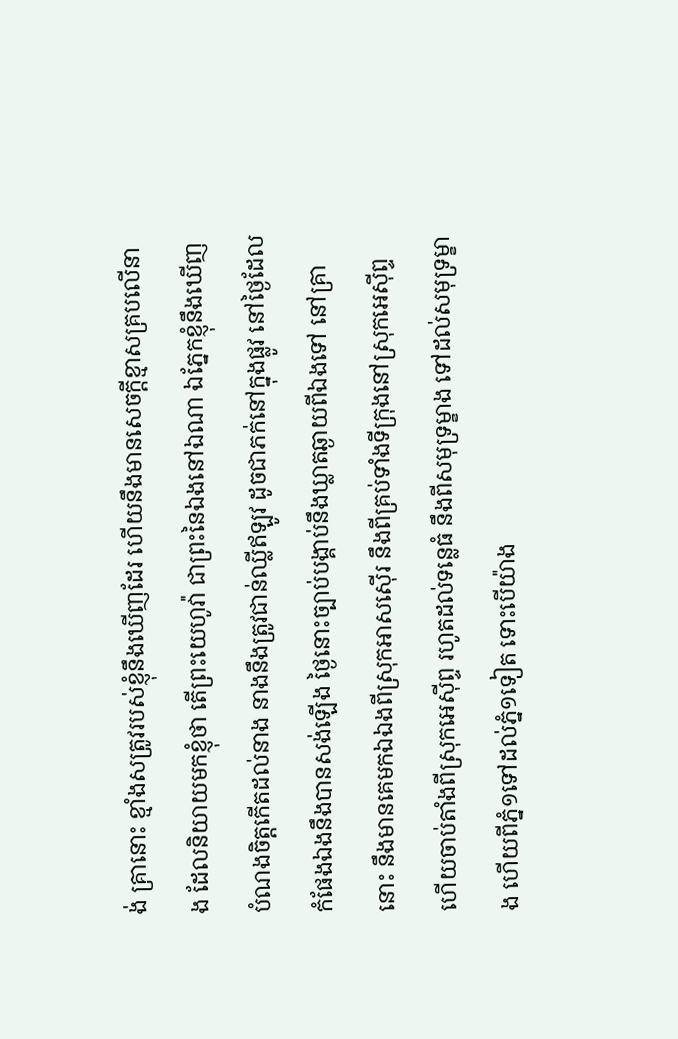ង់ គ្រានោះ ខ្មាំងសត្រូវរបស់ខ្ញុំនឹងឃើញដែរ ហើយនឹងមានសេចក្ដីខ្មាសគ្របលើនាង ដែលនិយាយមកខ្ញុំថា តើព្រះយេហូវ៉ា ជាព្រះនៃឯងនៅឯណា ឯភ្នែកខ្ញុំនឹងឃើញបំណងចិត្តកើតដល់នាង នាងនឹងត្រូវជាន់ឈ្លីឥឡូវ ដូចជាភក់នៅក្នុងផ្លូវ នៅថ្ងៃដែលកំផែងឯងនឹងបានសង់ឡើង ថ្ងៃនោះច្បាប់បង្គាប់នឹងឃ្លាតឆ្ងាយពីឯងទៅ នៅគ្រានោះ នឹងមានគេមកឯឯងពីស្រុកអាសស៊ើរ នឹងពីគ្រប់ទាំងទីក្រុងនៅស្រុកអេស៊ីព្ទ ហើយចាប់តាំងពីស្រុកអេស៊ីព្ទ រហូតដល់ទន្លេធំ នឹងពីសមុទ្រម្ខាង ទៅដល់សមុទ្រម្ខាង ហើយពីភ្នំ១ទៅដល់ភ្នំ១ទៀត ទោះបើយ៉ាង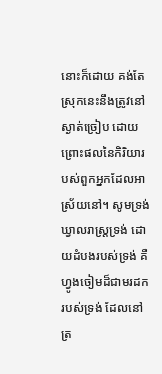នោះក៏ដោយ គង់តែស្រុកនេះនឹងត្រូវនៅស្ងាត់ច្រៀប ដោយព្រោះផលនៃកិរិយារបស់ពួកអ្នកដែលអាស្រ័យនៅ។ សូមទ្រង់ឃ្វាលរាស្ត្រទ្រង់ ដោយដំបងរបស់ទ្រង់ គឺហ្វូងចៀមដ៏ជាមរដករបស់ទ្រង់ ដែលនៅត្រ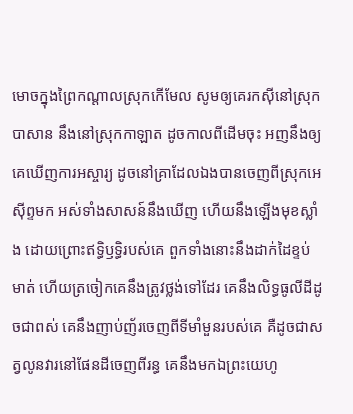មោចក្នុងព្រៃកណ្តាលស្រុកកើមែល សូមឲ្យគេរកស៊ីនៅស្រុកបាសាន នឹងនៅស្រុកកាឡាត ដូចកាលពីដើមចុះ អញនឹងឲ្យគេឃើញការអស្ចារ្យ ដូចនៅគ្រាដែលឯងបានចេញពីស្រុកអេស៊ីព្ទមក អស់ទាំងសាសន៍នឹងឃើញ ហើយនឹងឡើងមុខស្លាំង ដោយព្រោះឥទ្ធិឫទ្ធិរបស់គេ ពួកទាំងនោះនឹងដាក់ដៃខ្ទប់មាត់ ហើយត្រចៀកគេនឹងត្រូវថ្លង់ទៅដែរ គេនឹងលិទ្ធធូលីដីដូចជាពស់ គេនឹងញាប់ញ័រចេញពីទីមាំមួនរបស់គេ គឺដូចជាសត្វលូនវារនៅផែនដីចេញពីរន្ធ គេនឹងមកឯព្រះយេហូ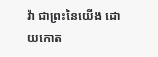វ៉ា ជាព្រះនៃយើង ដោយកោត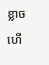ខ្លាច ហើ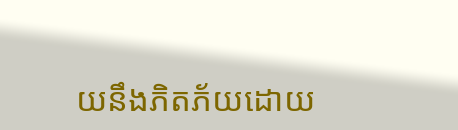យនឹងភិតភ័យដោយ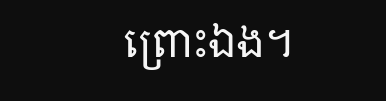ព្រោះឯង។